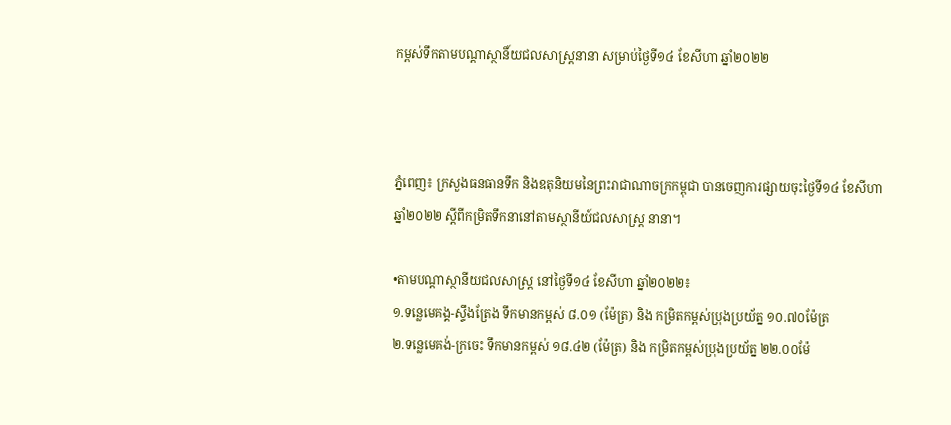កម្ពស់ទឹកតាមបណ្តាស្ថានិ៍យជលសាស្រ្តនានា សម្រាប់ថ្ងៃទី១៤ ខែសីហា ឆ្នាំ២០២២



ភ្នំពេញ៖ ក្រសួងធនធានទឹក និងឧតុនិយមនៃព្រះរាជាណាចក្រកម្ពុជា បានចេញការផ្សាយចុះថ្ងៃទី១៤ ខែសីហា ឆ្នាំ២០២២ ស្ដីពីកម្រិតទឹកនានៅតាមស្ថានីយ៍ជលសាស្រ្ត នានា។

•តាមបណ្តាស្ថានីយជលសាស្ដ្រ នៅថ្ងៃទី១៤ ខែសីហា ឆ្នាំ២០២២៖
១.ទន្លេមេគង្គ-ស្ទឹងត្រែង ទឹកមានកម្ពស់ ៨.០១ (ម៉ែត្រ) និង កម្រិតកម្ពស់ប្រុងប្រយ័ត្ន ១០.៧០ម៉ែត្រ
២.ទន្លេមេគង់-ក្រចេះ ទឹកមានកម្ពស់ ១៨.៤២ (ម៉ែត្រ) និង កម្រិតកម្ពស់ប្រុងប្រយ័ត្ន ២២.០០ម៉ែ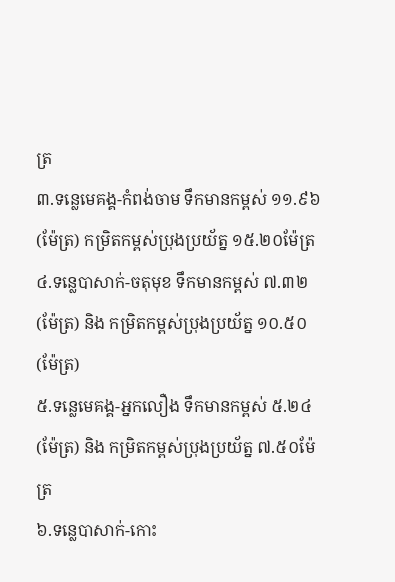ត្រ
៣.ទន្លេមេគង្គ-កំពង់ចាម ទឹកមានកម្ពស់ ១១.៩៦ (ម៉ែត្រ) កម្រិតកម្ពស់ប្រុងប្រយ័ត្ន ១៥.២០ម៉ែត្រ
៤.ទន្លេបាសាក់-ចតុមុខ ទឹកមានកម្ពស់ ៧.៣២ (ម៉ែត្រ) និង កម្រិតកម្ពស់ប្រុងប្រយ័ត្ន ១០.៥០(ម៉ែត្រ)
៥.ទន្លេមេគង្គ-អ្នកលឿង ទឹកមានកម្ពស់ ៥.២៤ (ម៉ែត្រ) និង កម្រិតកម្ពស់ប្រុងប្រយ័ត្ន ៧.៥០ម៉ែត្រ
៦.ទន្លេបាសាក់-កោះ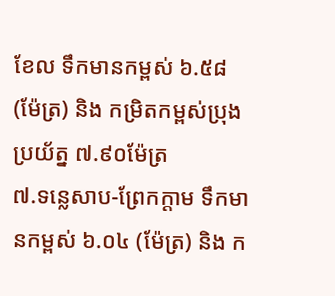ខែល ទឹកមានកម្ពស់ ៦.៥៨ (ម៉ែត្រ) និង កម្រិតកម្ពស់ប្រុងប្រយ័ត្ន ៧.៩០ម៉ែត្រ
៧.ទន្លេសាប-ព្រែកក្ដាម ទឹកមានកម្ពស់ ៦.០៤ (ម៉ែត្រ) និង ក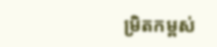ម្រិតកម្ពស់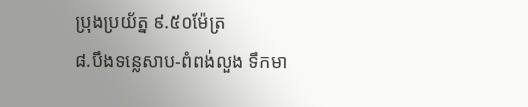ប្រុងប្រយ័ត្ន ៩.៥០ម៉ែត្រ
៨.បឹងទន្លេសាប-ពំពង់លួង ទឹកមា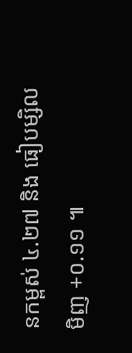នកម្ពស់ ៤.២៧ និង ធៀបម្សិលមិញ +០.១១ ៕